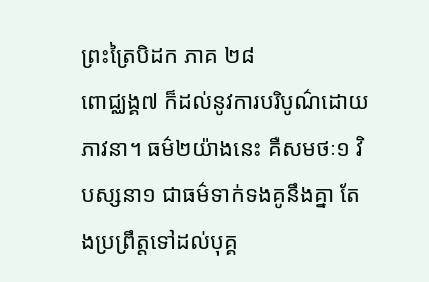ព្រះត្រៃបិដក ភាគ ២៨
ពោជ្ឈង្គ៧ ក៏ដល់នូវការបរិបូណ៌ដោយភាវនា។ ធម៌២យ៉ាងនេះ គឺសមថៈ១ វិបស្សនា១ ជាធម៌ទាក់ទងគូនឹងគ្នា តែងប្រព្រឹត្តទៅដល់បុគ្គ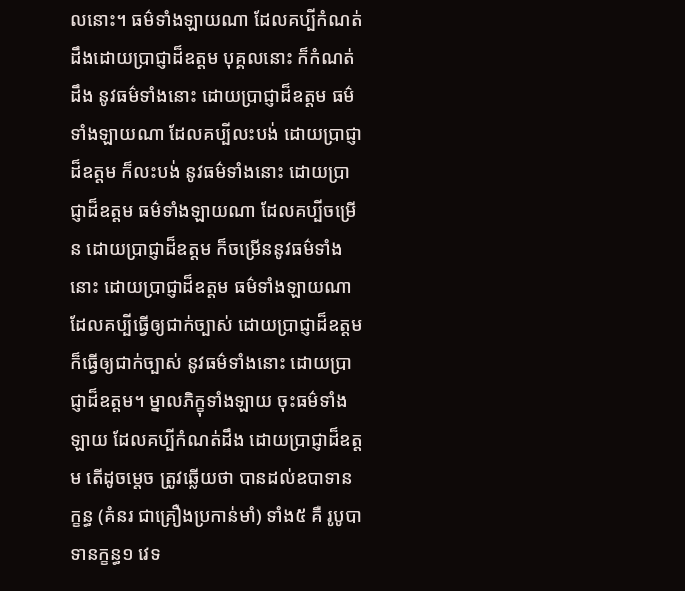លនោះ។ ធម៌ទាំងឡាយណា ដែលគប្បីកំណត់ដឹងដោយប្រាជ្ញាដ៏ឧត្តម បុគ្គលនោះ ក៏កំណត់ដឹង នូវធម៌ទាំងនោះ ដោយប្រាជ្ញាដ៏ឧត្តម ធម៌ទាំងឡាយណា ដែលគប្បីលះបង់ ដោយប្រាជ្ញាដ៏ឧត្តម ក៏លះបង់ នូវធម៌ទាំងនោះ ដោយប្រាជ្ញាដ៏ឧត្តម ធម៌ទាំងឡាយណា ដែលគប្បីចម្រើន ដោយប្រាជ្ញាដ៏ឧត្តម ក៏ចម្រើននូវធម៌ទាំងនោះ ដោយប្រាជ្ញាដ៏ឧត្តម ធម៌ទាំងឡាយណា ដែលគប្បីធ្វើឲ្យជាក់ច្បាស់ ដោយប្រាជ្ញាដ៏ឧត្តម ក៏ធ្វើឲ្យជាក់ច្បាស់ នូវធម៌ទាំងនោះ ដោយប្រាជ្ញាដ៏ឧត្តម។ ម្នាលភិក្ខុទាំងឡាយ ចុះធម៌ទាំងឡាយ ដែលគប្បីកំណត់ដឹង ដោយប្រាជ្ញាដ៏ឧត្តម តើដូចម្តេច ត្រូវឆ្លើយថា បានដល់ឧបាទានក្ខន្ធ (គំនរ ជាគ្រឿងប្រកាន់មាំ) ទាំង៥ គឺ រូបូបាទានក្ខន្ធ១ វេទ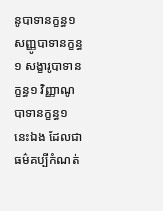នូបាទានក្ខន្ធ១ សញ្ញូបាទានក្ខន្ធ១ សង្ខារូបាទានក្ខន្ធ១ វិញ្ញាណូបាទានក្ខន្ធ១ នេះឯង ដែលជាធម៌គប្បីកំណត់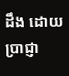ដឹង ដោយប្រាជ្ញា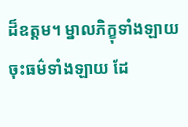ដ៏ឧត្តម។ ម្នាលភិក្ខុទាំងឡាយ ចុះធម៌ទាំងឡាយ ដែ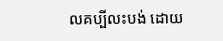លគប្បីលះបង់ ដោយ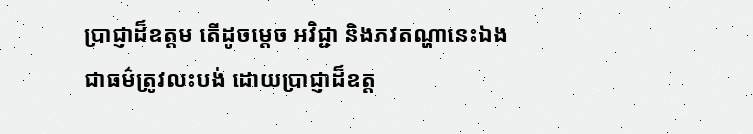ប្រាជ្ញាដ៏ឧត្តម តើដូចម្តេច អវិជ្ជា និងភវតណ្ហានេះឯង ជាធម៌ត្រូវលះបង់ ដោយប្រាជ្ញាដ៏ឧត្ត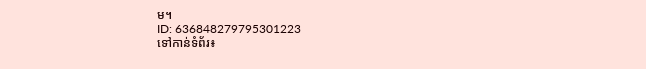ម។
ID: 636848279795301223
ទៅកាន់ទំព័រ៖